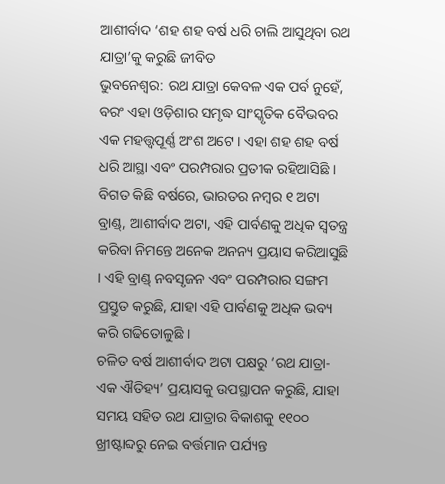ଆଶୀର୍ବାଦ ‘ଶହ ଶହ ବର୍ଷ ଧରି ଚାଲି ଆସୁଥିବା ରଥ ଯାତ୍ରା’କୁ କରୁଛି ଜୀବିତ
ଭୁବନେଶ୍ୱର: ରଥ ଯାତ୍ରା କେବଳ ଏକ ପର୍ବ ନୁହେଁ, ବରଂ ଏହା ଓଡ଼ିଶାର ସମୃଦ୍ଧ ସାଂସ୍କୃତିକ ବୈଭବର ଏକ ମହତ୍ତ୍ୱପୂର୍ଣ୍ଣ ଅଂଶ ଅଟେ । ଏହା ଶହ ଶହ ବର୍ଷ ଧରି ଆସ୍ଥା ଏବଂ ପରମ୍ପରାର ପ୍ରତୀକ ରହିଆସିଛି । ବିଗତ କିଛି ବର୍ଷରେ, ଭାରତର ନମ୍ବର ୧ ଅଟା ବ୍ରାଣ୍ଡ୍, ଆଶୀର୍ବାଦ ଅଟା, ଏହି ପାର୍ବଣକୁ ଅଧିକ ସ୍ୱତନ୍ତ୍ର କରିବା ନିମନ୍ତେ ଅନେକ ଅନନ୍ୟ ପ୍ରୟାସ କରିଆସୁଛି । ଏହି ବ୍ରାଣ୍ଡ୍ ନବସୃଜନ ଏବଂ ପରମ୍ପରାର ସଙ୍ଗମ ପ୍ରସ୍ତୁତ କରୁଛି, ଯାହା ଏହି ପାର୍ବଣକୁ ଅଧିକ ଭବ୍ୟ କରି ଗଢିତୋଳୁଛି ।
ଚଳିତ ବର୍ଷ ଆଶୀର୍ବାଦ ଅଟା ପକ୍ଷରୁ ‘ରଥ ଯାତ୍ରା- ଏକ ଐତିହ୍ୟ’ ପ୍ରୟାସକୁ ଉପସ୍ଥାପନ କରୁଛି, ଯାହା ସମୟ ସହିତ ରଥ ଯାତ୍ରାର ବିକାଶକୁ ୧୧୦୦ ଖ୍ରୀଷ୍ଟାବ୍ଦରୁ ନେଇ ବର୍ତ୍ତମାନ ପର୍ଯ୍ୟନ୍ତ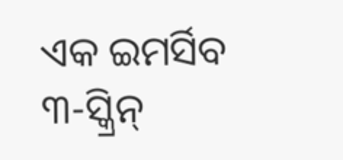ଏକ ଇମର୍ସିବ ୩-ସ୍କ୍ରିନ୍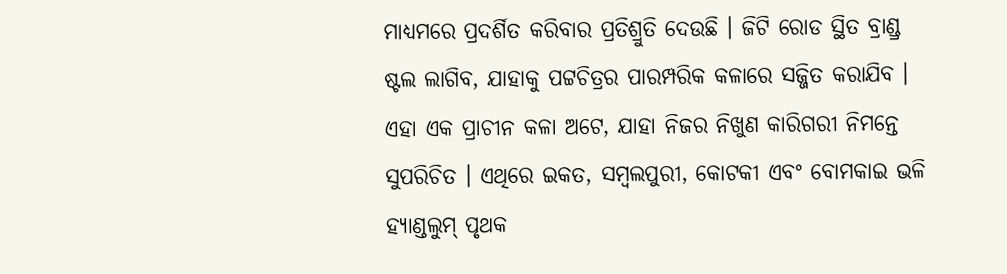ମାଧ୍ୟମରେ ପ୍ରଦର୍ଶିତ କରିବାର ପ୍ରତିଶ୍ରୁତି ଦେଉଛି । ଜିଟି ରୋଡ ସ୍ଥିତ ବ୍ରାଣ୍ଡ୍ର ଷ୍ଟଲ ଲାଗିବ, ଯାହାକୁ ପଟ୍ଟଚିତ୍ରର ପାରମ୍ପରିକ କଳାରେ ସଜ୍ଜିତ କରାଯିବ । ଏହା ଏକ ପ୍ରାଚୀନ କଳା ଅଟେ, ଯାହା ନିଜର ନିଖୁଣ କାରିଗରୀ ନିମନ୍ତେ ସୁପରିଚିତ । ଏଥିରେ ଇକତ, ସମ୍ବଲପୁରୀ, କୋଟକୀ ଏବଂ ବୋମକାଇ ଭଳି ହ୍ୟାଣ୍ଡଲୁମ୍ ପୃଥକ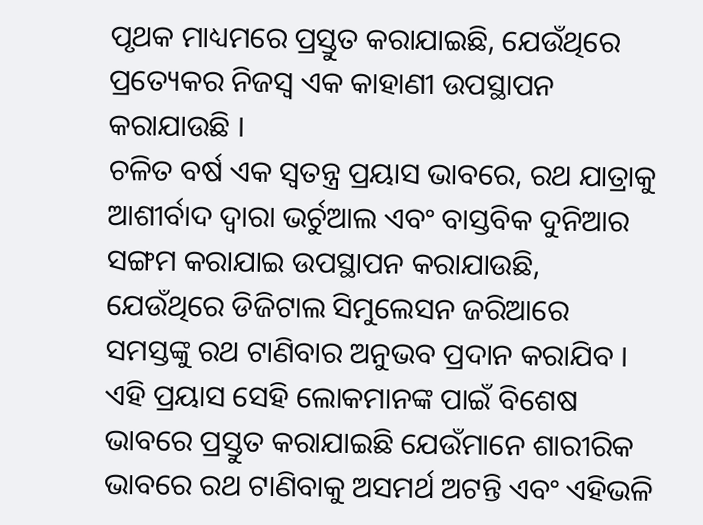ପୃଥକ ମାଧ୍ୟମରେ ପ୍ରସ୍ତୁତ କରାଯାଇଛି, ଯେଉଁଥିରେ ପ୍ରତ୍ୟେକର ନିଜସ୍ୱ ଏକ କାହାଣୀ ଉପସ୍ଥାପନ କରାଯାଉଛି ।
ଚଳିତ ବର୍ଷ ଏକ ସ୍ୱତନ୍ତ୍ର ପ୍ରୟାସ ଭାବରେ, ରଥ ଯାତ୍ରାକୁ ଆଶୀର୍ବାଦ ଦ୍ୱାରା ଭର୍ଚୁଆଲ ଏବଂ ବାସ୍ତବିକ ଦୁନିଆର ସଙ୍ଗମ କରାଯାଇ ଉପସ୍ଥାପନ କରାଯାଉଛି, ଯେଉଁଥିରେ ଡିଜିଟାଲ ସିମୁଲେସନ ଜରିଆରେ ସମସ୍ତଙ୍କୁ ରଥ ଟାଣିବାର ଅନୁଭବ ପ୍ରଦାନ କରାଯିବ । ଏହି ପ୍ରୟାସ ସେହି ଲୋକମାନଙ୍କ ପାଇଁ ବିଶେଷ ଭାବରେ ପ୍ରସ୍ତୁତ କରାଯାଇଛି ଯେଉଁମାନେ ଶାରୀରିକ ଭାବରେ ରଥ ଟାଣିବାକୁ ଅସମର୍ଥ ଅଟନ୍ତି ଏବଂ ଏହିଭଳି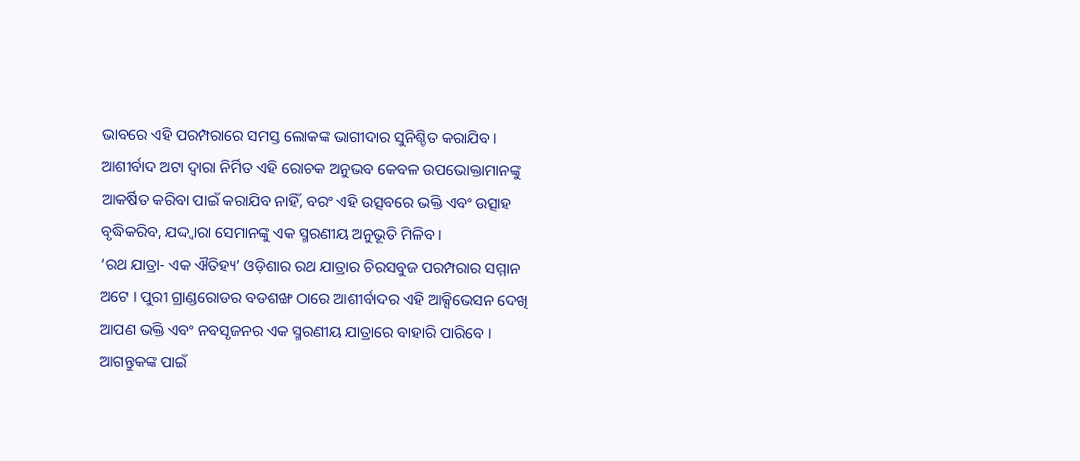ଭାବରେ ଏହି ପରମ୍ପରାରେ ସମସ୍ତ ଲୋକଙ୍କ ଭାଗୀଦାର ସୁନିଶ୍ଚିତ କରାଯିବ ।
ଆଶୀର୍ବାଦ ଅଟା ଦ୍ୱାରା ନିର୍ମିତ ଏହି ରୋଚକ ଅନୁଭବ କେବଳ ଉପଭୋକ୍ତାମାନଙ୍କୁ ଆକର୍ଷିତ କରିବା ପାଇଁ କରାଯିବ ନାହିଁ, ବରଂ ଏହି ଉତ୍ସବରେ ଭକ୍ତି ଏବଂ ଉତ୍ସାହ ବୃଦ୍ଧିକରିବ, ଯଦ୍ଦ୍ୱାରା ସେମାନଙ୍କୁ ଏକ ସ୍ମରଣୀୟ ଅନୁଭୂତି ମିଳିବ ।
‘ରଥ ଯାତ୍ରା- ଏକ ଐତିହ୍ୟ’ ଓଡ଼ିଶାର ରଥ ଯାତ୍ରାର ଚିରସବୁଜ ପରମ୍ପରାର ସମ୍ମାନ ଅଟେ । ପୁରୀ ଗ୍ରାଣ୍ଡରୋଡର ବଡଶଙ୍ଖ ଠାରେ ଆଶୀର୍ବାଦର ଏହି ଆକ୍ସିଭେସନ ଦେଖି ଆପଣ ଭକ୍ତି ଏବଂ ନବସୃଜନର ଏକ ସ୍ମରଣୀୟ ଯାତ୍ରାରେ ବାହାରି ପାରିବେ ।
ଆଗନ୍ତୁକଙ୍କ ପାଇଁ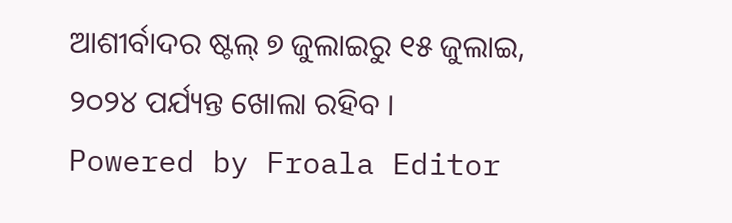ଆଶୀର୍ବାଦର ଷ୍ଟଲ୍ ୭ ଜୁଲାଇରୁ ୧୫ ଜୁଲାଇ, ୨୦୨୪ ପର୍ଯ୍ୟନ୍ତ ଖୋଲା ରହିବ ।
Powered by Froala Editor